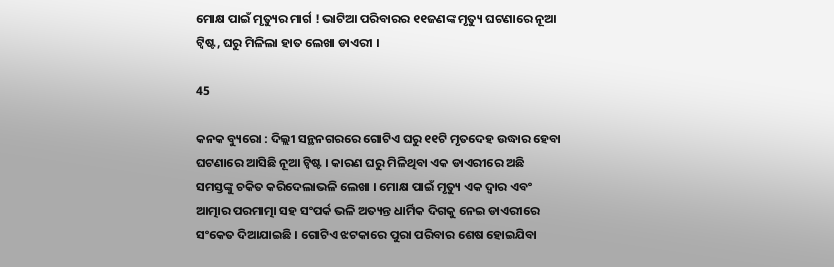ମୋକ୍ଷ ପାଇଁ ମୃତ୍ୟୁର ମାର୍ଗ ! ଭାଟିଆ ପରିବାରର ୧୧ଜଣଙ୍କ ମୃତ୍ୟୁ ଘଟଣାରେ ନୂଆ ଟ୍ୱିଷ୍ଟ, ଘରୁ ମିଳିଲା ହାତ ଲେଖା ଡାଏରୀ ।

45

କନକ ବ୍ୟୁରୋ : ଦିଲ୍ଲୀ ସନ୍ଥନଗରରେ ଗୋଟିଏ ଘରୁ ୧୧ଟି ମୃତଦେହ ଉଦ୍ଧାର ହେବା ଘଟଣାରେ ଆସିଛି ନୂଆ ଟ୍ୱିଷ୍ଟ । କାରଣ ଘରୁ ମିଳିଥିବା ଏକ ଡାଏରୀରେ ଅଛି ସମସ୍ତଙ୍କୁ ଚକିତ କରିଦେଲାଭଳି ଲେଖା । ମୋକ୍ଷ ପାଇଁ ମୃତ୍ୟୁ ଏକ ଦ୍ୱାର ଏବଂ ଆତ୍ମାର ପରମାତ୍ମା ସହ ସଂପର୍କ ଭଳି ଅତ୍ୟନ୍ତ ଧାର୍ମିକ ଦିଗକୁ ନେଇ ଡାଏରୀରେ ସଂକେତ ଦିଆଯାଇଛି । ଗୋଟିଏ ଝଟକାରେ ପୁରା ପରିବାର ଶେଷ ହୋଇଯିବା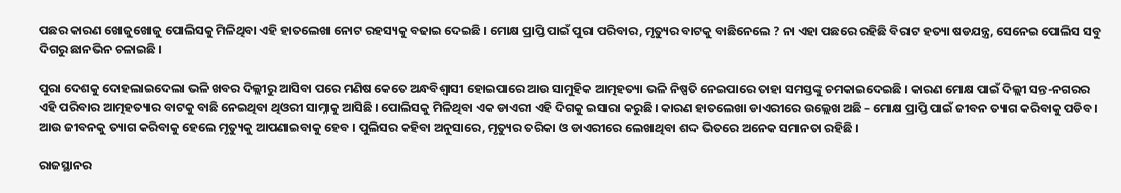ପଛର କାରଣ ଖୋଜୁଖୋଜୁ ପୋଲିସକୁ ମିଳିଥିବା ଏହି ହାତଲେଖା ନୋଟ ରହସ୍ୟକୁ ବଢାଇ ଦେଇଛି । ମୋକ୍ଷ ପ୍ରାପ୍ତି ପାଇଁ ପୁରା ପରିବାର, ମୃତ୍ୟୁର ବାଟକୁ ବାଛିନେଲେ ? ନା ଏହା ପଛରେ ରହିଛି ବିରାଟ ହତ୍ୟା ଷଡଯନ୍ତ୍ର, ସେନେଇ ପୋଲିସ ସବୁ ଦିଗରୁ ଛାନଭିନ ଚଳାଇଛି ।

ପୁରା ଦେଶକୁ ଦୋହଲାଇଦେଲା ଭଳି ଖବର ଦିଲ୍ଲୀରୁ ଆସିବା ପରେ ମଣିଷ କେତେ ଅନ୍ଧବିଶ୍ୱାସୀ ହୋଇପାରେ ଆଉ ସାମୁହିକ ଆତ୍ମହତ୍ୟା ଭଳି ନିଷ୍ପତି ନେଇପାରେ ତାହା ସମସ୍ତଙ୍କୁ ଚମକାଇଦେଇଛି । କାରଣ ମୋକ୍ଷ ପାଇଁ ଦିଲ୍ଲୀ ସନ୍ତ-ନଗରର ଏହି ପରିବାର ଆତ୍ମହତ୍ୟାର ବାଟକୁ ବାଛି ନେଇଥିବା ଥିଓରୀ ସାମ୍ନାକୁ ଆସିଛି । ପୋଲିସକୁ ମିଳିଥିବା ଏକ ଡାଏରୀ ଏହି ଦିଗକୁ ଇସାରା କରୁଛି । କାରଣ ହାତଲେଖା ଡାଏରୀରେ ଉଲ୍ଲେଖ ଅଛି – ମୋକ୍ଷ ପ୍ରାପ୍ତି ପାଇଁ ଜୀବନ ତ୍ୟାଗ କରିବାକୁ ପଡିବ । ଆଉ ଜୀବନକୁ ତ୍ୟାଗ କରିବାକୁ ହେଲେ ମୃତ୍ୟୁକୁ ଆପଣାଇବାକୁ ହେବ । ପୁଲିସର କହିବା ଅନୁସାରେ, ମୃତ୍ୟୁର ତରିକା ଓ ଡାଏରୀରେ ଲେଖାଥିବା ଶଦ୍ଦ ଭିତରେ ଅନେକ ସମାନତା ରହିଛି ।

ରାଜସ୍ଥାନର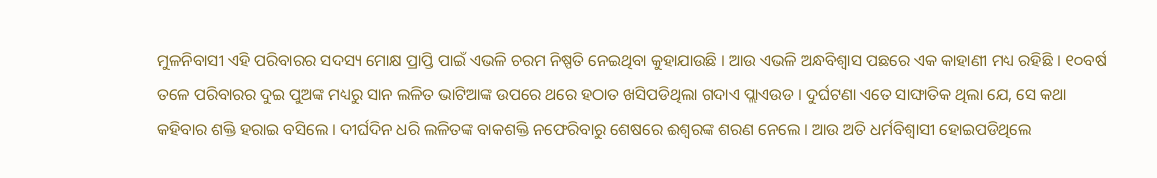ମୁଳନିବାସୀ ଏହି ପରିବାରର ସଦସ୍ୟ ମୋକ୍ଷ ପ୍ରାପ୍ତି ପାଇଁ ଏଭଳି ଚରମ ନିଷ୍ପତି ନେଇଥିବା କୁହାଯାଉଛି । ଆଉ ଏଭଳି ଅନ୍ଧବିଶ୍ୱାସ ପଛରେ ଏକ କାହାଣୀ ମଧ୍ୟ ରହିଛି । ୧୦ବର୍ଷ ତଳେ ପରିବାରର ଦୁଇ ପୁଅଙ୍କ ମଧ୍ୟରୁ ସାନ ଲଳିତ ଭାଟିଆଙ୍କ ଉପରେ ଥରେ ହଠାତ ଖସିପଡିଥିଲା ଗଦାଏ ପ୍ଲାଏଉଡ । ଦୁର୍ଘଟଣା ଏତେ ସାଙ୍ଘାତିକ ଥିଲା ଯେ, ସେ କଥା କହିବାର ଶକ୍ତି ହରାଇ ବସିଲେ । ଦୀର୍ଘଦିନ ଧରି ଲଳିତଙ୍କ ବାକଶକ୍ତି ନଫେରିବାରୁ ଶେଷରେ ଈଶ୍ୱରଙ୍କ ଶରଣ ନେଲେ । ଆଉ ଅତି ଧର୍ମବିଶ୍ୱାସୀ ହୋଇପଡିଥିଲେ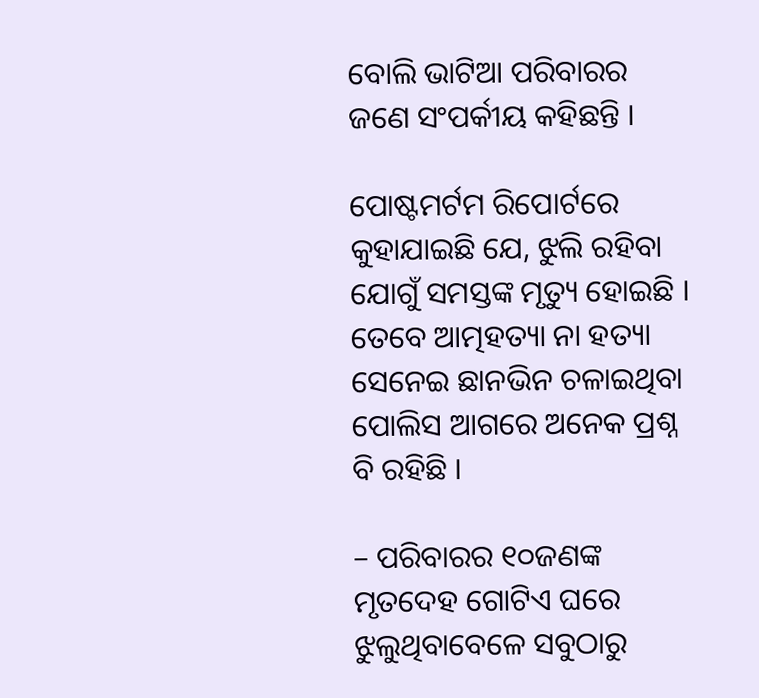ବୋଲି ଭାଟିଆ ପରିବାରର ଜଣେ ସଂପର୍କୀୟ କହିଛନ୍ତି ।

ପୋଷ୍ଟମର୍ଟମ ରିପୋର୍ଟରେ କୁହାଯାଇଛି ଯେ, ଝୁଲି ରହିବା ଯୋଗୁଁ ସମସ୍ତଙ୍କ ମୃତ୍ୟୁ ହୋଇଛି । ତେବେ ଆତ୍ମହତ୍ୟା ନା ହତ୍ୟା ସେନେଇ ଛାନଭିନ ଚଳାଇଥିବା ପୋଲିସ ଆଗରେ ଅନେକ ପ୍ରଶ୍ନ ବି ରହିଛି ।

– ପରିବାରର ୧୦ଜଣଙ୍କ ମୃତଦେହ ଗୋଟିଏ ଘରେ ଝୁଲୁଥିବାବେଳେ ସବୁଠାରୁ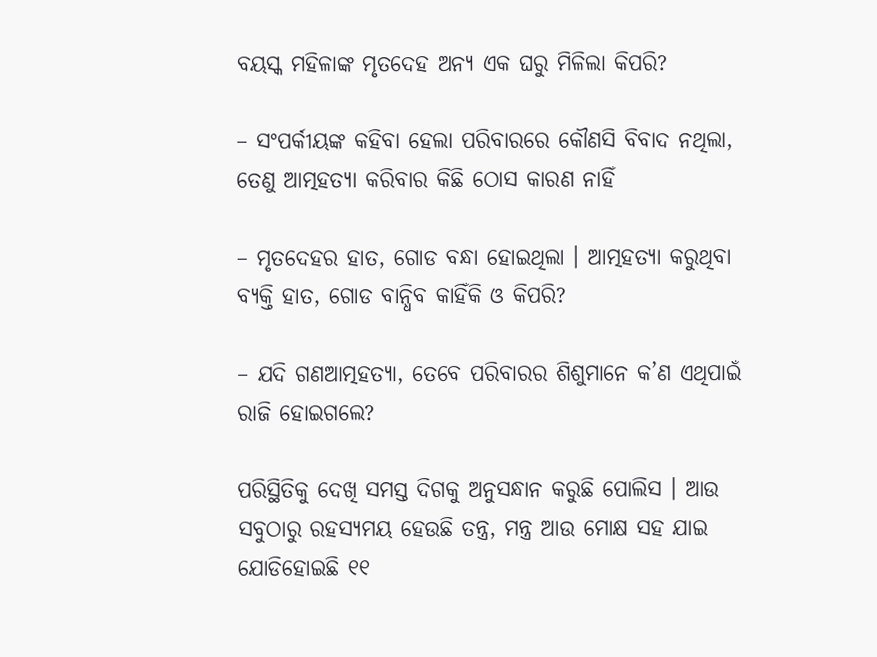ବୟସ୍କ ମହିଳାଙ୍କ ମୃତଦେହ ଅନ୍ୟ ଏକ ଘରୁ ମିଳିଲା କିପରି?

– ସଂପର୍କୀୟଙ୍କ କହିବା ହେଲା ପରିବାରରେ କୌଣସି ବିବାଦ ନଥିଲା, ତେଣୁ ଆତ୍ମହତ୍ୟା କରିବାର କିଛି ଠୋସ କାରଣ ନାହିଁ

– ମୃତଦେହର ହାତ, ଗୋଡ ବନ୍ଧା ହୋଇଥିଲା । ଆତ୍ମହତ୍ୟା କରୁଥିବା ବ୍ୟକ୍ତି ହାତ, ଗୋଡ ବାନ୍ଧିବ କାହିଁକି ଓ କିପରି?

– ଯଦି ଗଣଆତ୍ମହତ୍ୟା, ତେବେ ପରିବାରର ଶିଶୁମାନେ କ’ଣ ଏଥିପାଇଁ ରାଜି ହୋଇଗଲେ?

ପରିସ୍ଥିତିକୁ ଦେଖି ସମସ୍ତ ଦିଗକୁ ଅନୁସନ୍ଧାନ କରୁଛି ପୋଲିସ । ଆଉ ସବୁଠାରୁ ରହସ୍ୟମୟ ହେଉଛି ତନ୍ତ୍ର, ମନ୍ତ୍ର ଆଉ ମୋକ୍ଷ ସହ ଯାଇ ଯୋଡିହୋଇଛି ୧୧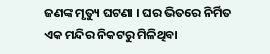ଜଣଙ୍କ ମୃତ୍ୟୁ ଘଟଣା । ଘର ଭିତରେ ନିର୍ମିତ ଏକ ମନ୍ଦିର ନିକଟରୁ ମିଳିଥିବା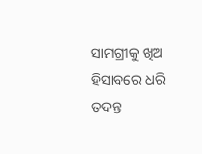ସାମଗ୍ରୀକୁ ଖିଅ ହିସାବରେ ଧରି ତଦନ୍ତ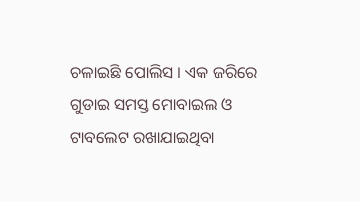ଚଳାଇଛି ପୋଲିସ । ଏକ ଜରିରେ ଗୁଡାଇ ସମସ୍ତ ମୋବାଇଲ ଓ ଟାବଲେଟ ରଖାଯାଇଥିବା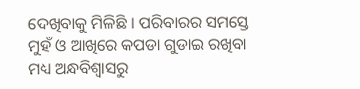ଦେଖିବାକୁ ମିଳିଛି । ପରିବାରର ସମସ୍ତେ ମୁହଁ ଓ ଆଖିରେ କପଡା ଗୁଡାଇ ରଖିବା ମଧ୍ୟ ଅନ୍ଧବିଶ୍ୱାସରୁ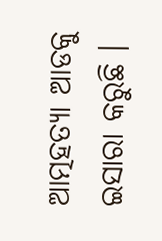ଆତ୍ମହତ୍ୟା ଆଡକୁ ଇସାରା କରୁଛି ।